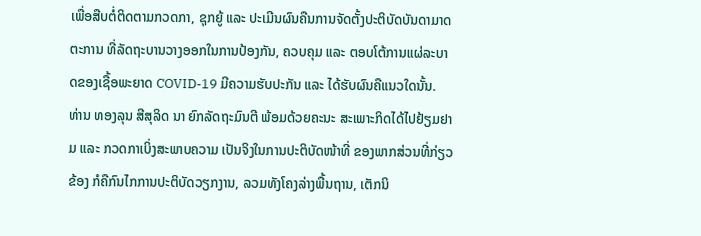ເພື່ອສືບຕໍ່ຕິດຕາມກວດກາ, ຊຸກຍູ້ ແລະ ປະເມີນຜົນຄືນການຈັດຕັ້ງປະຕິບັດບັນດາມາດຕະການ ທີ່ລັດຖະບານວາງອອກໃນການປ້ອງກັນ, ຄວບຄຸມ ແລະ ຕອບໂຕ້ການແຜ່ລະບາດຂອງເຊື້ອພະຍາດ COVID-19 ມີຄວາມຮັບປະກັນ ແລະ ໄດ້ຮັບຜົນຄືແນວໃດນັ້ນ.
ທ່ານ ທອງລຸນ ສີສຸລິດ ນາ ຍົກລັດຖະມົນຕີ ພ້ອມດ້ວຍຄະນະ ສະເພາະກິດໄດ້ໄປຢ້ຽມຢາມ ແລະ ກວດກາເບິ່ງສະພາບຄວາມ ເປັນຈິງໃນການປະຕິບັດໜ້າທີ່ ຂອງພາກສ່ວນທີ່ກ່ຽວຂ້ອງ ກໍຄືກົນໄກການປະຕິບັດວຽກງານ, ລວມທັງໂຄງລ່າງພື້ນຖານ, ເຕັກນິ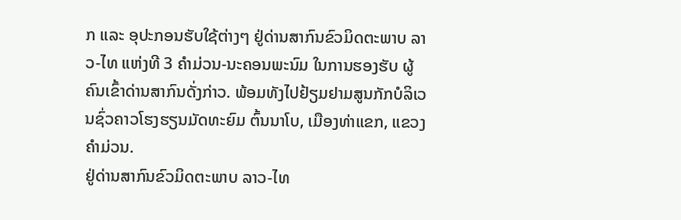ກ ແລະ ອຸປະກອນຮັບໃຊ້ຕ່າງໆ ຢູ່ດ່ານສາກົນຂົວມິດຕະພາບ ລາວ-ໄທ ແຫ່ງທີ 3 ຄໍາມ່ວນ-ນະຄອນພະນົມ ໃນການຮອງຮັບ ຜູ້ຄົນເຂົ້າດ່ານສາກົນດັ່ງກ່າວ. ພ້ອມທັງໄປຢ້ຽມຢາມສູນກັກບໍລິເວນຊົ່ວຄາວໂຮງຮຽນມັດທະຍົມ ຕົ້ນນາໂບ, ເມືອງທ່າແຂກ, ແຂວງຄຳມ່ວນ.
ຢູ່ດ່ານສາກົນຂົວມິດຕະພາບ ລາວ-ໄທ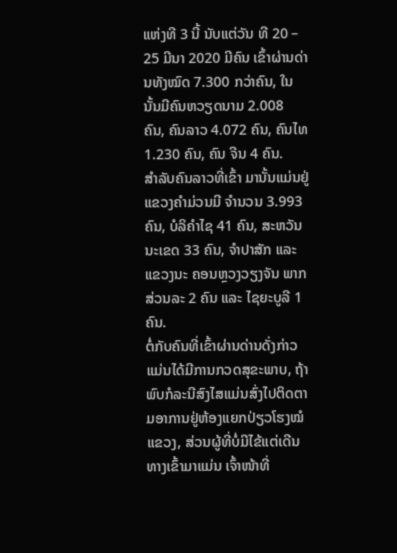ແຫ່ງທີ 3 ນີ້ ນັບແຕ່ວັນ ທີ 20 – 25 ມີນາ 2020 ມີຄົນ ເຂົ້າຜ່ານດ່ານທັງໝົດ 7.300 ກວ່າຄົນ, ໃນນັ້ນມີຄົນຫວຽດນາມ 2.008 ຄົນ, ຄົນລາວ 4.072 ຄົນ, ຄົນໄທ 1.230 ຄົນ, ຄົນ ຈີນ 4 ຄົນ.
ສຳລັບຄົນລາວທີ່ເຂົ້າ ມານັ້ນແມ່ນຢູ່ແຂວງຄຳມ່ວນມີ ຈຳນວນ 3.993 ຄົນ, ບໍລິຄຳໄຊ 41 ຄົນ, ສະຫວັນນະເຂດ 33 ຄົນ, ຈຳປາສັກ ແລະ ແຂວງນະ ຄອນຫຼວງວຽງຈັນ ພາກສ່ວນລະ 2 ຄົນ ແລະ ໄຊຍະບູລີ 1 ຄົນ.
ຕໍ່ກັບຄົນທີ່ເຂົ້າຜ່ານດ່ານດັ່ງກ່າວ ແມ່ນໄດ້ມີການກວດສຸຂະພາບ, ຖ້າພົບກໍລະນີສົງໄສແມ່ນສົ່ງໄປຕິດຕາມອາການຢູ່ຫ້ອງແຍກປ່ຽວໂຮງໝໍແຂວງ, ສ່ວນຜູ້ທີ່ບໍ່ມີໄຂ້ແຕ່ເດີນທາງເຂົ້າມາແມ່ນ ເຈົ້າໜ້າທີ່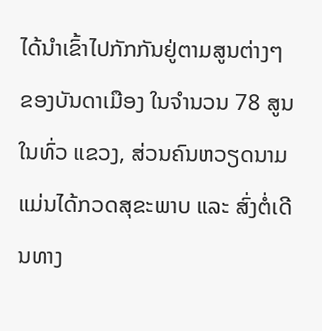ໄດ້ນຳເຂົ້າໄປກັກກັນຢູ່ຕາມສູນຕ່າງໆຂອງບັນດາເມືອງ ໃນຈຳນວນ 78 ສູນ ໃນທົ່ວ ແຂວງ, ສ່ວນຄົນຫວຽດນາມ ແມ່ນໄດ້ກວດສຸຂະພາບ ແລະ ສົ່ງຕໍ່ເດີນທາງ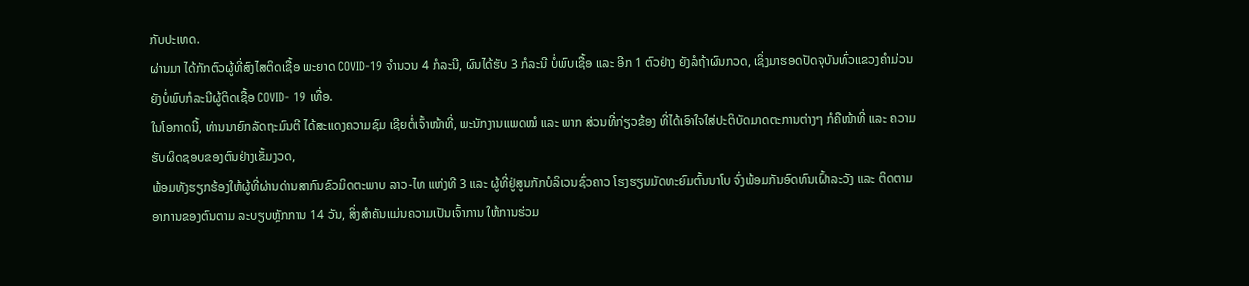ກັບປະເທດ.
ຜ່ານມາ ໄດ້ກັກຕົວຜູ້ທີ່ສົງໄສຕິດເຊື້ອ ພະຍາດ COVID-19 ຈໍານວນ 4 ກໍລະນີ, ຜົນໄດ້ຮັບ 3 ກໍລະນີ ບໍ່ພົບເຊື້ອ ແລະ ອີກ 1 ຕົວຢ່າງ ຍັງລໍຖ້າຜົນກວດ, ເຊິ່ງມາຮອດປັດຈຸບັນທົ່ວແຂວງຄຳມ່ວນຍັງບໍ່ພົບກໍລະນີຜູ້ຕິດເຊື້ອ COVID- 19 ເທື່ອ.
ໃນໂອກາດນີ້, ທ່ານນາຍົກລັດຖະມົນຕີ ໄດ້ສະແດງຄວາມຊົມ ເຊີຍຕໍ່ເຈົ້າໜ້າທີ່, ພະນັກງານແພດໝໍ ແລະ ພາກ ສ່ວນທີ່ກ່ຽວຂ້ອງ ທີ່ໄດ້ເອົາໃຈໃສ່ປະຕິບັດມາດຕະການຕ່າງໆ ກໍຄືໜ້າທີ່ ແລະ ຄວາມ ຮັບຜິດຊອບຂອງຕົນຢ່າງເຂັ້ມງວດ,
ພ້ອມທັງຮຽກຮ້ອງໃຫ້ຜູ້ທີ່ຜ່ານດ່ານສາກົນຂົວມິດຕະພາບ ລາວ-ໄທ ແຫ່ງທີ 3 ແລະ ຜູ້ທີ່ຢູ່ສູນກັກບໍລິເວນຊົ່ວຄາວ ໂຮງຮຽນມັດທະຍົມຕົ້ນນາໂບ ຈົ່ງພ້ອມກັນອົດທົນເຝົ້າລະວັງ ແລະ ຕິດຕາມອາການຂອງຕົນຕາມ ລະບຽບຫຼັກການ 14 ວັນ, ສິ່ງສຳຄັນແມ່ນຄວາມເປັນເຈົ້າການ ໃຫ້ການຮ່ວມ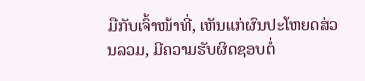ມືກັບເຈົ້າໜ້າທີ່, ເຫັນແກ່ຜົນປະໂຫຍດສ່ວນລວມ, ມີຄວາມຮັບຜິດຊອບຕໍ່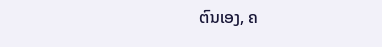ຕົນເອງ, ຄ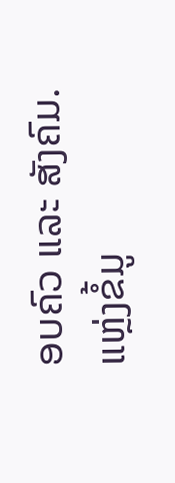ອບຄົວ ແລະ ສັງຄົມ.
ແຫຼ່ງຂໍ້ມູ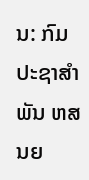ນ: ກົມປະຊາສຳພັນ ຫສນຍ